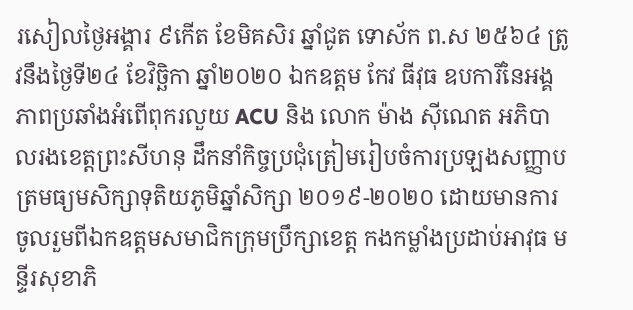រសៀលថ្ងៃអង្គារ ៩កើត ខែមិគសិរ ឆ្នាំជូត ទោស័ក ព.ស ២៥៦៤ ត្រូវនឹងថ្ងៃទី២៤ ខែវិច្ឆិកា ឆ្នាំ២០២០ ឯកឧត្ដម កែវ ធីវុធ ឧបការីនៃអង្គភាពប្រឆាំងអំពើពុករលួយ ACU និង លោក ម៉ាង ស៊ីណេត អភិបាលរងខេត្តព្រះសីហនុ ដឹកនាំកិច្ចប្រជុំត្រៀមរៀបចំការប្រឡងសញ្ញាបត្រមធ្យមសិក្សាទុតិយភូមិឆ្នាំសិក្សា ២០១៩-២០២០ ដោយមានការចូលរួមពីឯកឧត្ដមសមាជិកក្រុមប្រឹក្សាខេត្ត កងកម្លាំងប្រដាប់អាវុធ មន្ទីរសុខាភិ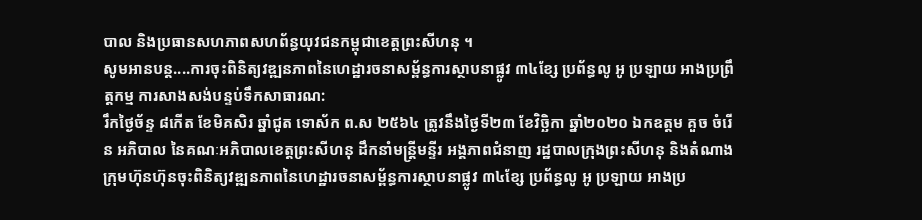បាល និងប្រធានសហភាពសហព័ន្ធយុវជនកម្ពុជាខេត្តព្រះសីហនុ ។
សូមអានបន្ត....ការចុះពិនិត្យវឌ្ឍនភាពនៃហេដ្ឋារចនាសម្ព័ន្ធការស្ថាបនាផ្លូវ ៣៤ខ្សែ ប្រព័ន្ធលូ អូ ប្រឡាយ អាងប្រព្រឹត្តកម្ម ការសាងសង់បន្ទប់ទឹកសាធារណ:
រឹកថ្ងៃច័ន្ទ ៨កើត ខែមិគសិរ ឆ្នាំជូត ទោស័ក ព.ស ២៥៦៤ ត្រូវនឹងថ្ងៃទី២៣ ខែវិច្ឆិកា ឆ្នាំ២០២០ ឯកឧត្តម គួច ចំរើន អភិបាល នៃគណៈអភិបាលខេត្តព្រះសីហនុ ដឹកនាំមន្ត្រីមន្ទីរ អង្គភាពជំនាញ រដ្ឋបាលក្រុងព្រះសីហនុ និងតំណាងក្រុមហ៊ុនហ៊ុនចុះពិនិត្យវឌ្ឍនភាពនៃហេដ្ឋារចនាសម្ព័ន្ធការស្ថាបនាផ្លូវ ៣៤ខ្សែ ប្រព័ន្ធលូ អូ ប្រឡាយ អាងប្រ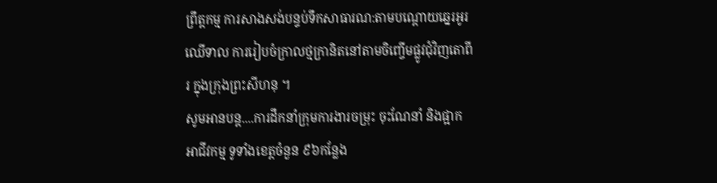ព្រឹត្តកម្ម ការសាងសង់បន្ទប់ទឹកសាធារណ:តាមបណ្តោយឆ្នេរអូរឈើទាល ការរៀបចំក្រាលថ្មក្រានិតនៅតាមចិញ្ចើមផ្លូវជុំវិញតោពីរ ក្នុងក្រុងព្រះសីហនុ ។
សូមអានបន្ត....ការដឹកនាំក្រុមការងារចម្រុះ ចុះណែនាំ និងផ្អាកអាជីវកម្ម ទូទាំងខេត្តចំនួន ៩៦កន្លែង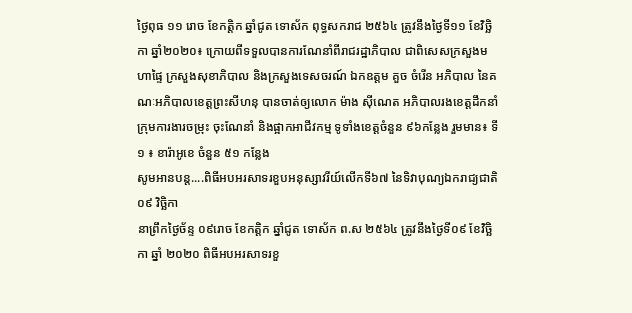ថ្ងៃពុធ ១១ រោច ខែកត្តិក ឆ្នាំជូត ទោស័ក ពុទ្ធសករាជ ២៥៦៤ ត្រូវនឹងថ្ងៃទី១១ ខែវិច្ឆិកា ឆ្នាំ២០២០៖ ក្រោយពីទទួលបានការណែនាំពីរាជរដ្ឋាភិបាល ជាពិសេសក្រសួងមហាផ្ទៃ ក្រសួងសុខាភិបាល និងក្រសួងទេសចរណ៍ ឯកឧត្តម គួច ចំរើន អភិបាល នៃគណៈអភិបាលខេត្តព្រះសីហនុ បានចាត់ឲ្យលោក ម៉ាង ស៊ីណេត អភិបាលរងខេត្តដឹកនាំក្រុមការងារចម្រុះ ចុះណែនាំ និងផ្អាកអាជីវកម្ម ទូទាំងខេត្តចំនួន ៩៦កន្លែង រួមមាន៖ ទី១ ៖ ខារ៉ាអូខេ ចំនួន ៥១ កន្លែង
សូមអានបន្ត....ពិធីអបអរសាទរខួបអនុស្សាវរីយ៍លើកទី៦៧ នៃទិវាបុណ្យឯករាជ្យជាតិ ០៩ វិច្ឆិកា
នាព្រឹកថ្ងៃច័ន្ទ ០៩រោច ខែកត្តិក ឆ្នាំជូត ទោស័ក ព.ស ២៥៦៤ ត្រូវនឹងថ្ងៃទី០៩ ខែវិច្ឆិកា ឆ្នាំ ២០២០ ពិធីអបអរសាទរខួ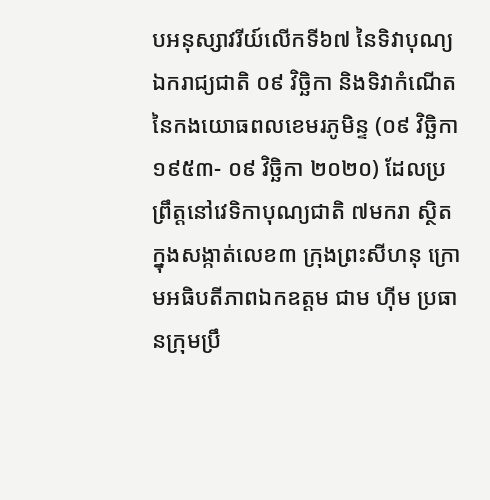បអនុស្សាវរីយ៍លើកទី៦៧ នៃទិវាបុណ្យឯករាជ្យជាតិ ០៩ វិច្ឆិកា និងទិវាកំណើតនៃកងយោធពលខេមរភូមិន្ទ (០៩ វិច្ឆិកា ១៩៥៣- ០៩ វិច្ឆិកា ២០២០) ដែលប្រព្រឹត្តនៅវេទិកាបុណ្យជាតិ ៧មករា ស្ថិតក្នុងសង្កាត់លេខ៣ ក្រុងព្រះសីហនុ ក្រោមអធិបតីភាពឯកឧត្តម ជាម ហ៊ីម ប្រធានក្រុមប្រឹ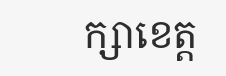ក្សាខេត្ត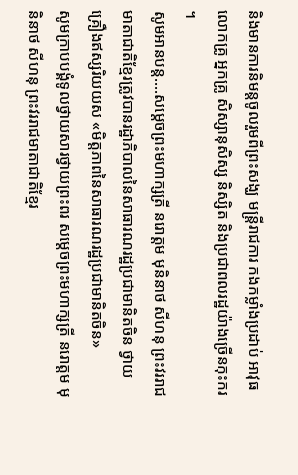និងមានការនិមន្ដចូលរួមពីព្រះសង្ឃ មន្ត្រីរាជការ កងកម្លាំងប្រដាប់ អាវុធ លោកគ្រូ អ្នកគ្រូ សិស្សានុសិស្ស និស្សិត និងប្រជាពលរដ្ឋយ៉ាងច្រើនកុះករ ។
សូមអានបន្ត....សម្ដេចព្រះមហាក្សត្រី នរោត្តម មុនិនាថ សីហនុ ព្រះវររាជមាតាជាតិខ្មែរត្រូវបានរដ្ឋាភិបាលនៃសាធារណរដ្ឋប្រជាមានិតចិន ថ្វាយគ្រឿងឥស្សរិយយស «មិត្តភាពនៃសាធារណរដ្ឋប្រជាមានិតចិន»
សូមក្រាបបង្គំទូលថ្វាយសារថ្វាយព្រះពរ សម្ដេចព្រះមហាក្សត្រី នរោត្តម មុនិនាថ សីហនុ ព្រះវររាជមាតាជាតិខ្មែរ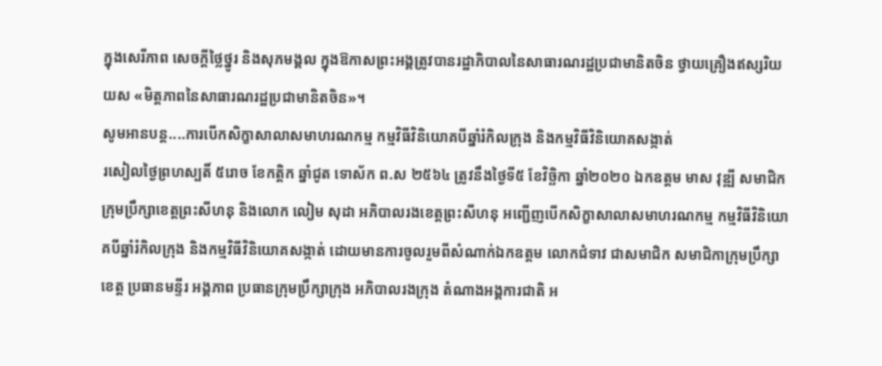ក្នុងសេរីភាព សេចក្ដីថ្លៃថ្នូរ និងសុភមង្គល ក្នុងឱកាសព្រះអង្គត្រូវបានរដ្ឋាភិបាលនៃសាធារណរដ្ឋប្រជាមានិតចិន ថ្វាយគ្រឿងឥស្សរិយយស «មិត្តភាពនៃសាធារណរដ្ឋប្រជាមានិតចិន»។
សូមអានបន្ត....ការបើកសិក្ខាសាលាសមាហរណកម្ម កម្មវិធីវិនិយោគបីឆ្នាំរំកិលក្រុង និងកម្មវិធីវិនិយោគសង្កាត់
រសៀលថ្ងៃព្រហស្បតិ៍ ៥រោច ខែកត្តិក ឆ្នាំជូត ទោស័ក ព.ស ២៥៦៤ ត្រូវនឹងថ្ងៃទី៥ ខែវិច្ឆិកា ឆ្នាំ២០២០ ឯកឧត្ដម មាស វុឌ្ឍី សមាជិកក្រុមប្រឹក្សាខេត្តព្រះសីហនុ និងលោក លៀម សុដា អភិបាលរងខេត្តព្រះសីហនុ អញ្ជើញបើកសិក្ខាសាលាសមាហរណកម្ម កម្មវិធីវិនិយោគបីឆ្នាំរំកិលក្រុង និងកម្មវិធីវិនិយោគសង្កាត់ ដោយមានការចូលរួមពីសំណាក់ឯកឧត្តម លោកជំទាវ ជាសមាជិក សមាជិកាក្រុមប្រឹក្សាខេត្ត ប្រធានមន្ទីរ អង្គភាព ប្រធានក្រុមប្រឹក្សាក្រុង អភិបាលរងក្រុង តំណាងអង្គការជាតិ អ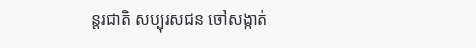ន្តរជាតិ សប្បុរសជន ចៅសង្កាត់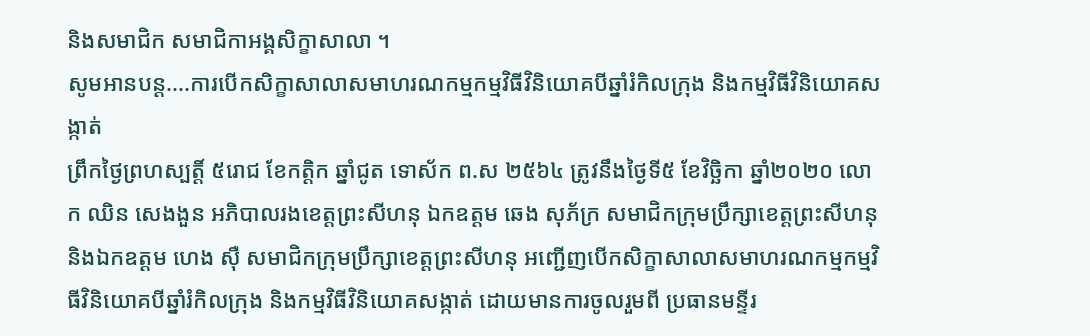និងសមាជិក សមាជិកាអង្គសិក្ខាសាលា ។
សូមអានបន្ត....ការបើកសិក្ខាសាលាសមាហរណកម្មកម្មវិធីវិនិយោគបីឆ្នាំរំកិលក្រុង និងកម្មវិធីវិនិយោគសង្កាត់
ព្រឹកថ្ងៃព្រហស្បត្តិ៍ ៥រោជ ខែកត្តិក ឆ្នាំជូត ទោស័ក ព.ស ២៥៦៤ ត្រូវនឹងថ្ងៃទី៥ ខែវិច្ឆិកា ឆ្នាំ២០២០ លោក ឈិន សេងងួន អភិបាលរងខេត្តព្រះសីហនុ ឯកឧត្តម ឆេង សុភ័ក្រ សមាជិកក្រុមប្រឹក្សាខេត្តព្រះសីហនុ និងឯកឧត្ដម ហេង ស៊ឺ សមាជិកក្រុមប្រឹក្សាខេត្តព្រះសីហនុ អញ្ជើញបើកសិក្ខាសាលាសមាហរណកម្មកម្មវិធីវិនិយោគបីឆ្នាំរំកិលក្រុង និងកម្មវិធីវិនិយោគសង្កាត់ ដោយមានការចូលរួមពី ប្រធានមន្ទីរ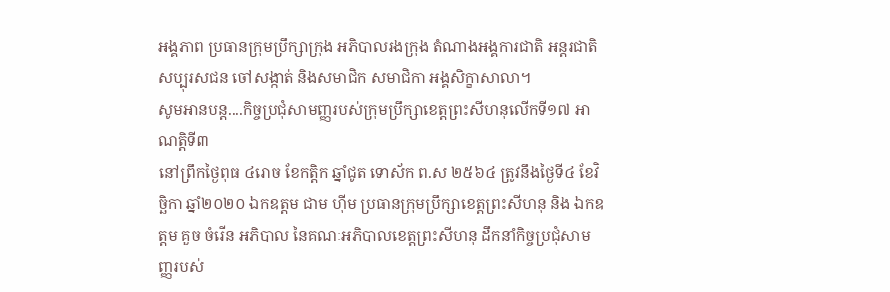អង្គភាព ប្រធានក្រុមប្រឹក្សាក្រុង អភិបាលរងក្រុង តំណាងអង្គការជាតិ អន្តរជាតិ សប្បុរសជន ចៅសង្កាត់ និងសមាជិក សមាជិកា អង្គសិក្ខាសាលា។
សូមអានបន្ត....កិច្ចប្រជុំសាមញ្ញរបស់ក្រុមប្រឹក្សាខេត្តព្រះសីហនុលើកទី១៧ អាណត្តិទី៣
នៅព្រឹកថ្ងៃពុធ ៤រោច ខែកត្តិក ឆ្នាំជូត ទោស័ក ព.ស ២៥៦៤ ត្រូវនឹងថ្ងៃទី៤ ខែវិច្ឆិកា ឆ្នាំ២០២០ ឯកឧត្តម ជាម ហ៊ីម ប្រធានក្រុមប្រឹក្សាខេត្តព្រះសីហនុ និង ឯកឧត្តម គួច ចំរើន អភិបាល នៃគណៈអភិបាលខេត្តព្រះសីហនុ ដឹកនាំកិច្ចប្រជុំសាមញ្ញរបស់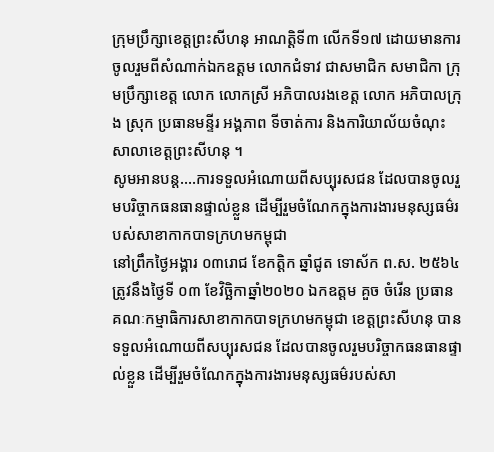ក្រុមប្រឹក្សាខេត្តព្រះសីហនុ អាណត្តិទី៣ លើកទី១៧ ដោយមានការចូលរួមពីសំណាក់ឯកឧត្តម លោកជំទាវ ជាសមាជិក សមាជិកា ក្រុមប្រឹក្សាខេត្ត លោក លោកស្រី អភិបាលរងខេត្ត លោក អភិបាលក្រុង ស្រុក ប្រធានមន្ទីរ អង្គភាព ទីចាត់ការ និងការិយាល័យចំណុះសាលាខេត្តព្រះសីហនុ ។
សូមអានបន្ត....ការទទួលអំណោយពីសប្បុរសជន ដែលបានចូលរួមបរិច្ចាកធនធានផ្ទាល់ខ្លួន ដើម្បីរួមចំណែកក្នុងការងារមនុស្សធម៌របស់សាខាកាកបាទក្រហមកម្ពុជា
នៅព្រឹកថ្ងៃអង្គារ ០៣រោជ ខែកត្តិក ឆ្នាំជូត ទោស័ក ព.ស. ២៥៦៤ ត្រូវនឹងថ្ងៃទី ០៣ ខែវិច្ឆិកាឆ្នាំ២០២០ ឯកឧត្តម គួច ចំរើន ប្រធានគណៈកម្មាធិការសាខាកាកបាទក្រហមកម្ពុជា ខេត្តព្រះសីហនុ បានទទួលអំណោយពីសប្បុរសជន ដែលបានចូលរួមបរិច្ចាកធនធានផ្ទាល់ខ្លួន ដើម្បីរួមចំណែកក្នុងការងារមនុស្សធម៌របស់សា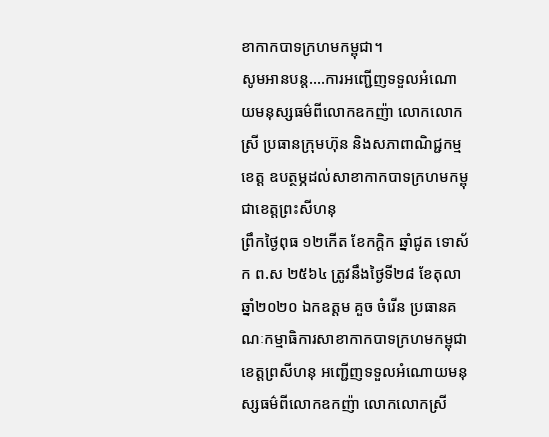ខាកាកបាទក្រហមកម្ពុជា។
សូមអានបន្ត....ការអញ្ជើញទទួលអំណោយមនុស្សធម៌ពីលោកឧកញ៉ា លោកលោកស្រី ប្រធានក្រុមហ៊ុន និងសភាពាណិជ្ជកម្មខេត្ត ឧបត្ថម្ភដល់សាខាកាកបាទក្រហមកម្ពុជាខេត្តព្រះសីហនុ
ព្រឹកថ្ងៃពុធ ១២កើត ខែកក្តិក ឆ្នាំជូត ទោស័ក ព.ស ២៥៦៤ ត្រូវនឹងថ្ងៃទី២៨ ខែតុលា ឆ្នាំ២០២០ ឯកឧត្តម គួច ចំរើន ប្រធានគណៈកម្មាធិការសាខាកាកបាទក្រហមកម្ពុជាខេត្តព្រសីហនុ អញ្ជើញទទួលអំណោយមនុស្សធម៌ពីលោកឧកញ៉ា លោកលោកស្រី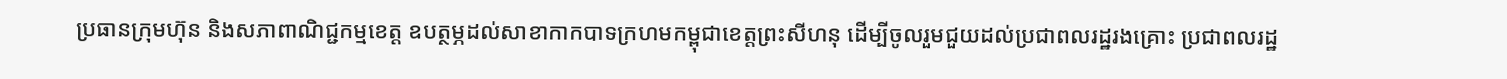ប្រធានក្រុមហ៊ុន និងសភាពាណិជ្ជកម្មខេត្ត ឧបត្ថម្ភដល់សាខាកាកបាទក្រហមកម្ពុជាខេត្តព្រះសីហនុ ដើម្បីចូលរួមជួយដល់ប្រជាពលរដ្ឋរងគ្រោះ ប្រជាពលរដ្ឋ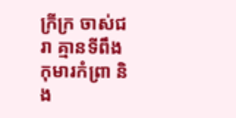ក្រីក្រ ចាស់ជរា គ្មានទីពឹង កុមារកំព្រា និង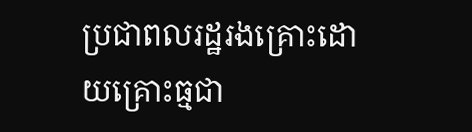ប្រជាពលរដ្ឋរងគ្រោះដោយគ្រោះធ្មជា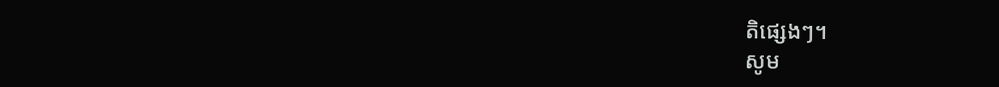តិផ្សេងៗ។
សូម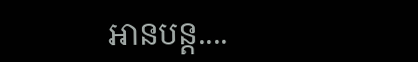អានបន្ត....